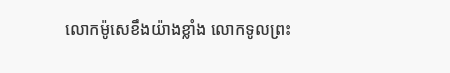លោកម៉ូសេខឹងយ៉ាងខ្លាំង លោកទូលព្រះ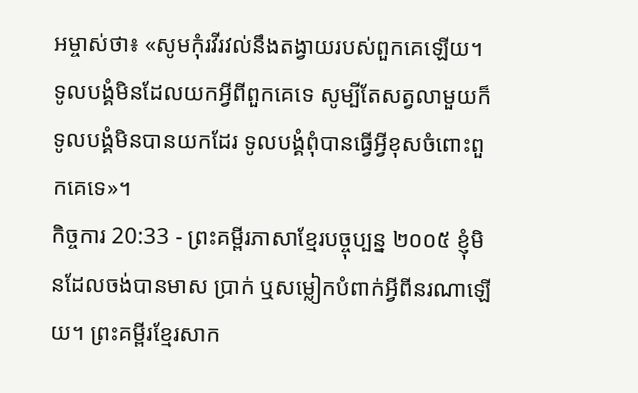អម្ចាស់ថា៖ «សូមកុំរវីរវល់នឹងតង្វាយរបស់ពួកគេឡើយ។ ទូលបង្គំមិនដែលយកអ្វីពីពួកគេទេ សូម្បីតែសត្វលាមួយក៏ទូលបង្គំមិនបានយកដែរ ទូលបង្គំពុំបានធ្វើអ្វីខុសចំពោះពួកគេទេ»។
កិច្ចការ 20:33 - ព្រះគម្ពីរភាសាខ្មែរបច្ចុប្បន្ន ២០០៥ ខ្ញុំមិនដែលចង់បានមាស ប្រាក់ ឬសម្លៀកបំពាក់អ្វីពីនរណាឡើយ។ ព្រះគម្ពីរខ្មែរសាក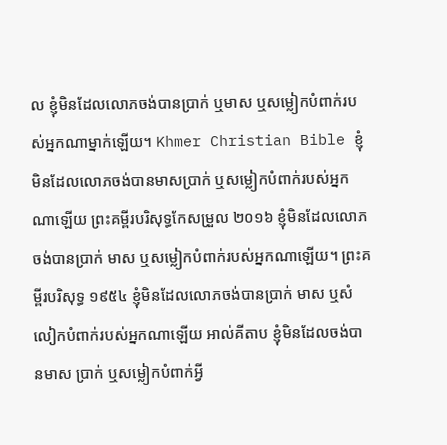ល ខ្ញុំមិនដែលលោភចង់បានប្រាក់ ឬមាស ឬសម្លៀកបំពាក់របស់អ្នកណាម្នាក់ឡើយ។ Khmer Christian Bible ខ្ញុំមិនដែលលោភចង់បានមាសប្រាក់ ឬសម្លៀកបំពាក់របស់អ្នកណាឡើយ ព្រះគម្ពីរបរិសុទ្ធកែសម្រួល ២០១៦ ខ្ញុំមិនដែលលោភចង់បានប្រាក់ មាស ឬសម្លៀកបំពាក់របស់អ្នកណាឡើយ។ ព្រះគម្ពីរបរិសុទ្ធ ១៩៥៤ ខ្ញុំមិនដែលលោភចង់បានប្រាក់ មាស ឬសំលៀកបំពាក់របស់អ្នកណាឡើយ អាល់គីតាប ខ្ញុំមិនដែលចង់បានមាស ប្រាក់ ឬសម្លៀកបំពាក់អ្វី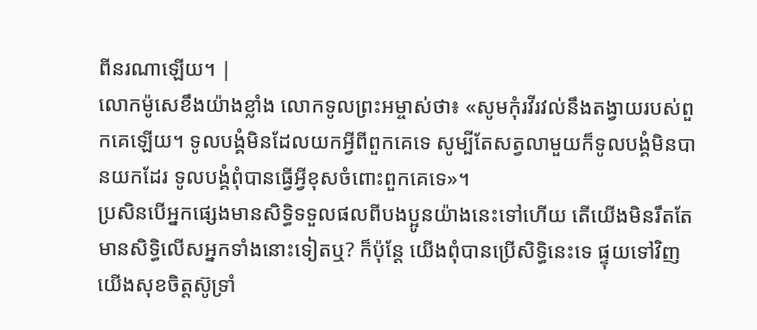ពីនរណាឡើយ។ |
លោកម៉ូសេខឹងយ៉ាងខ្លាំង លោកទូលព្រះអម្ចាស់ថា៖ «សូមកុំរវីរវល់នឹងតង្វាយរបស់ពួកគេឡើយ។ ទូលបង្គំមិនដែលយកអ្វីពីពួកគេទេ សូម្បីតែសត្វលាមួយក៏ទូលបង្គំមិនបានយកដែរ ទូលបង្គំពុំបានធ្វើអ្វីខុសចំពោះពួកគេទេ»។
ប្រសិនបើអ្នកផ្សេងមានសិទ្ធិទទួលផលពីបងប្អូនយ៉ាងនេះទៅហើយ តើយើងមិនរឹតតែមានសិទ្ធិលើសអ្នកទាំងនោះទៀតឬ? ក៏ប៉ុន្តែ យើងពុំបានប្រើសិទ្ធិនេះទេ ផ្ទុយទៅវិញ យើងសុខចិត្តស៊ូទ្រាំ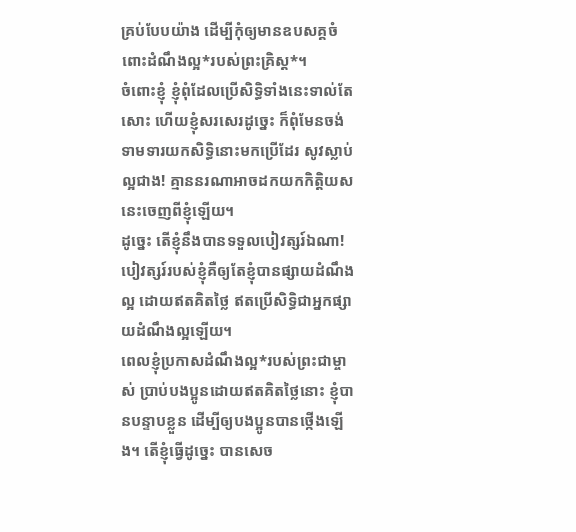គ្រប់បែបយ៉ាង ដើម្បីកុំឲ្យមានឧបសគ្គចំពោះដំណឹងល្អ*របស់ព្រះគ្រិស្ត*។
ចំពោះខ្ញុំ ខ្ញុំពុំដែលប្រើសិទ្ធិទាំងនេះទាល់តែសោះ ហើយខ្ញុំសរសេរដូច្នេះ ក៏ពុំមែនចង់ទាមទារយកសិទ្ធិនោះមកប្រើដែរ សូវស្លាប់ល្អជាង! គ្មាននរណាអាចដកយកកិត្តិយសនេះចេញពីខ្ញុំឡើយ។
ដូច្នេះ តើខ្ញុំនឹងបានទទួលបៀវត្សរ៍ឯណា! បៀវត្សរ៍របស់ខ្ញុំគឺឲ្យតែខ្ញុំបានផ្សាយដំណឹងល្អ ដោយឥតគិតថ្លៃ ឥតប្រើសិទ្ធិជាអ្នកផ្សាយដំណឹងល្អឡើយ។
ពេលខ្ញុំប្រកាសដំណឹងល្អ*របស់ព្រះជាម្ចាស់ ប្រាប់បងប្អូនដោយឥតគិតថ្លៃនោះ ខ្ញុំបានបន្ទាបខ្លួន ដើម្បីឲ្យបងប្អូនបានថ្កើងឡើង។ តើខ្ញុំធ្វើដូច្នេះ បានសេច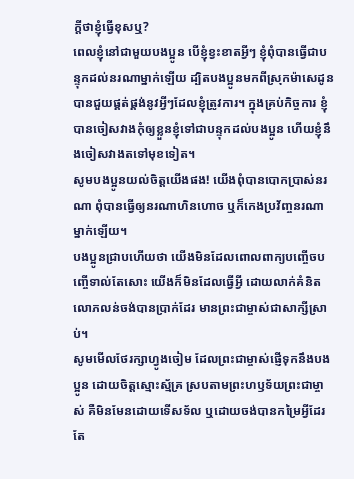ក្ដីថាខ្ញុំធ្វើខុសឬ?
ពេលខ្ញុំនៅជាមួយបងប្អូន បើខ្ញុំខ្វះខាតអ្វីៗ ខ្ញុំពុំបានធ្វើជាបន្ទុកដល់នរណាម្នាក់ឡើយ ដ្បិតបងប្អូនមកពីស្រុកម៉ាសេដូនបានជួយផ្គត់ផ្គង់នូវអ្វីៗដែលខ្ញុំត្រូវការ។ ក្នុងគ្រប់កិច្ចការ ខ្ញុំបានចៀសវាងកុំឲ្យខ្លួនខ្ញុំទៅជាបន្ទុកដល់បងប្អូន ហើយខ្ញុំនឹងចៀសវាងតទៅមុខទៀត។
សូមបងប្អូនយល់ចិត្តយើងផង! យើងពុំបានបោកប្រាស់នរណា ពុំបានធ្វើឲ្យនរណាហិនហោច ឬក៏កេងប្រវ័ញ្ចនរណាម្នាក់ឡើយ។
បងប្អូនជ្រាបហើយថា យើងមិនដែលពោលពាក្យបញ្ចើចបញ្ចើទាល់តែសោះ យើងក៏មិនដែលធ្វើអ្វី ដោយលាក់គំនិតលោភលន់ចង់បានប្រាក់ដែរ មានព្រះជាម្ចាស់ជាសាក្សីស្រាប់។
សូមមើលថែរក្សាហ្វូងចៀម ដែលព្រះជាម្ចាស់ផ្ញើទុកនឹងបងប្អូន ដោយចិត្តស្មោះស្ម័គ្រ ស្របតាមព្រះហឫទ័យព្រះជាម្ចាស់ គឺមិនមែនដោយទើសទ័ល ឬដោយចង់បានកម្រៃអ្វីដែរ តែ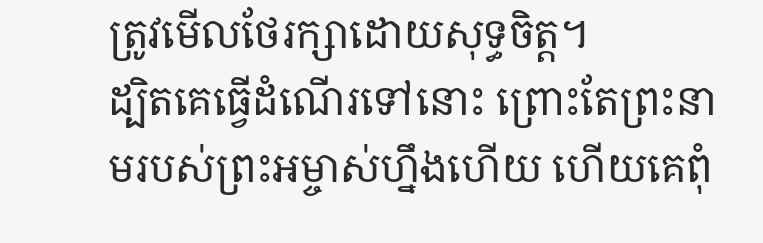ត្រូវមើលថែរក្សាដោយសុទ្ធចិត្ត។
ដ្បិតគេធ្វើដំណើរទៅនោះ ព្រោះតែព្រះនាមរបស់ព្រះអម្ចាស់ហ្នឹងហើយ ហើយគេពុំ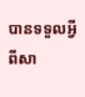បានទទួលអ្វីពីសា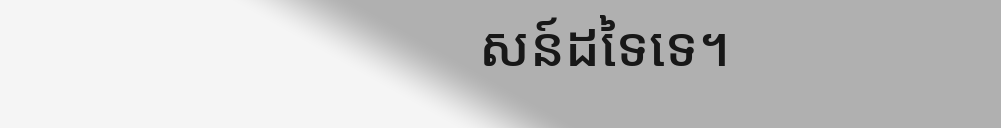សន៍ដទៃទេ។